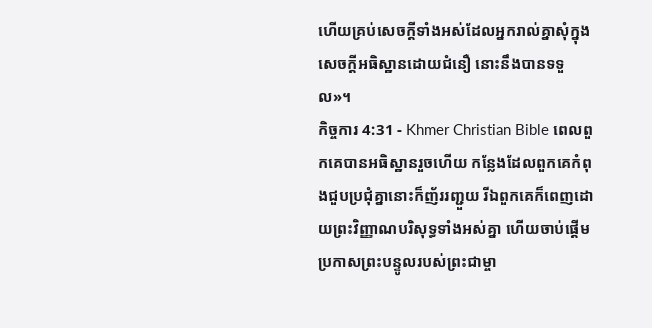ហើយគ្រប់សេចក្ដីទាំងអស់ដែលអ្នករាល់គ្នាសុំក្នុងសេចក្ដីអធិស្ឋានដោយជំនឿ នោះនឹងបានទទួល»។
កិច្ចការ 4:31 - Khmer Christian Bible ពេលពួកគេបានអធិស្ឋានរួចហើយ កន្លែងដែលពួកគេកំពុងជួបប្រជុំគ្នានោះក៏ញ័ររញ្ជួយ រីឯពួកគេក៏ពេញដោយព្រះវិញ្ញាណបរិសុទ្ធទាំងអស់គ្នា ហើយចាប់ផ្ដើមប្រកាសព្រះបន្ទូលរបស់ព្រះជាម្ចា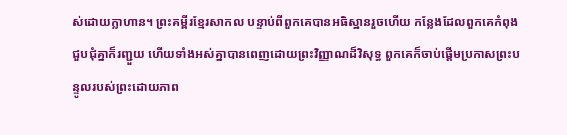ស់ដោយក្លាហាន។ ព្រះគម្ពីរខ្មែរសាកល បន្ទាប់ពីពួកគេបានអធិស្ឋានរួចហើយ កន្លែងដែលពួកគេកំពុងជួបជុំគ្នាក៏រញ្ជួយ ហើយទាំងអស់គ្នាបានពេញដោយព្រះវិញ្ញាណដ៏វិសុទ្ធ ពួកគេក៏ចាប់ផ្ដើមប្រកាសព្រះបន្ទូលរបស់ព្រះដោយភាព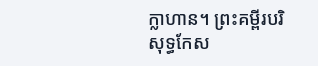ក្លាហាន។ ព្រះគម្ពីរបរិសុទ្ធកែស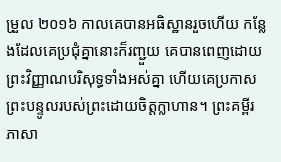ម្រួល ២០១៦ កាលគេបានអធិស្ឋានរួចហើយ កន្លែងដែលគេប្រជុំគ្នានោះក៏រញ្ជួយ គេបានពេញដោយព្រះវិញ្ញាណបរិសុទ្ធទាំងអស់គ្នា ហើយគេប្រកាសព្រះបន្ទូលរបស់ព្រះដោយចិត្តក្លាហាន។ ព្រះគម្ពីរភាសា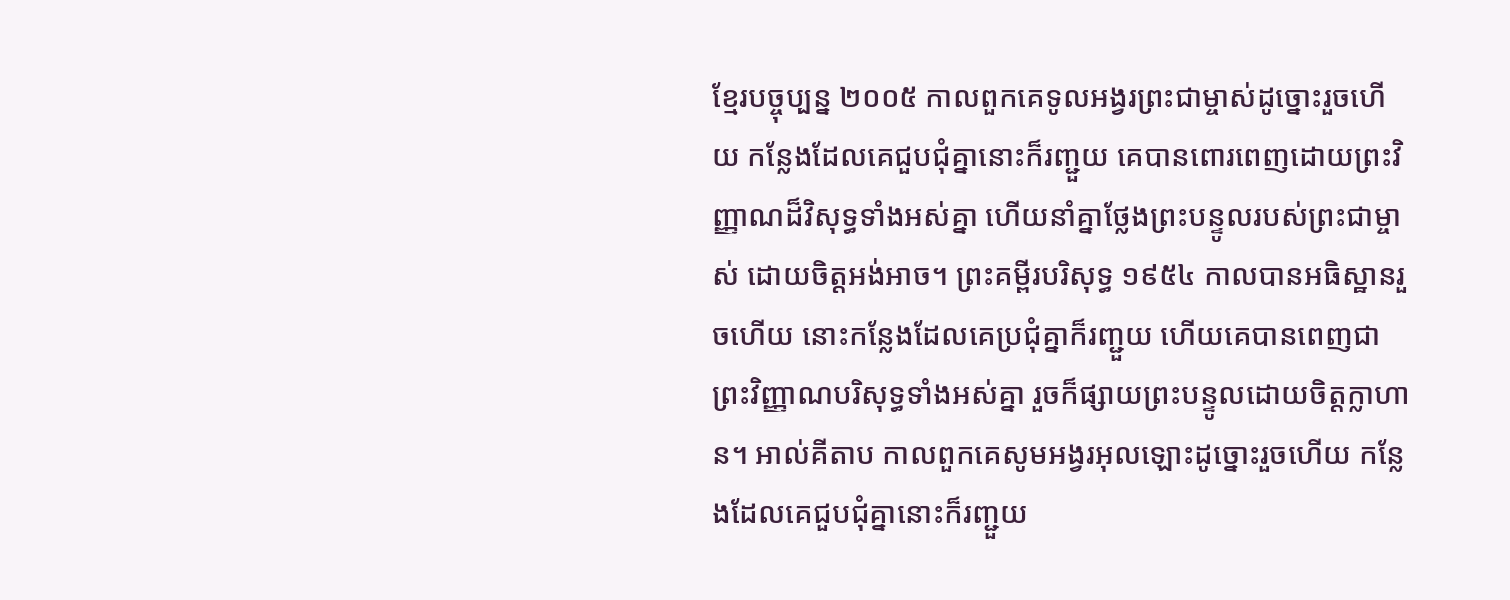ខ្មែរបច្ចុប្បន្ន ២០០៥ កាលពួកគេទូលអង្វរព្រះជាម្ចាស់ដូច្នោះរួចហើយ កន្លែងដែលគេជួបជុំគ្នានោះក៏រញ្ជួយ គេបានពោរពេញដោយព្រះវិញ្ញាណដ៏វិសុទ្ធទាំងអស់គ្នា ហើយនាំគ្នាថ្លែងព្រះបន្ទូលរបស់ព្រះជាម្ចាស់ ដោយចិត្តអង់អាច។ ព្រះគម្ពីរបរិសុទ្ធ ១៩៥៤ កាលបានអធិស្ឋានរួចហើយ នោះកន្លែងដែលគេប្រជុំគ្នាក៏រញ្ជួយ ហើយគេបានពេញជាព្រះវិញ្ញាណបរិសុទ្ធទាំងអស់គ្នា រួចក៏ផ្សាយព្រះបន្ទូលដោយចិត្តក្លាហាន។ អាល់គីតាប កាលពួកគេសូមអង្វរអុលឡោះដូច្នោះរួចហើយ កន្លែងដែលគេជួបជុំគ្នានោះក៏រញ្ជួយ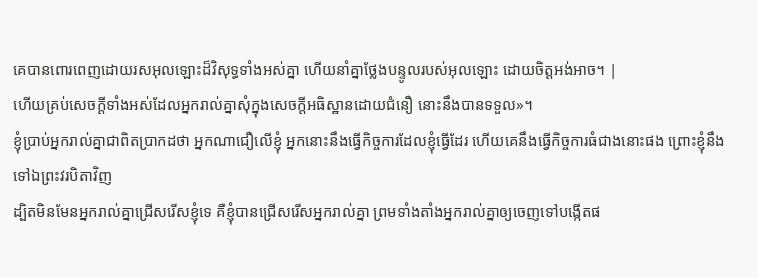គេបានពោរពេញដោយរសអុលឡោះដ៏វិសុទ្ធទាំងអស់គ្នា ហើយនាំគ្នាថ្លែងបន្ទូលរបស់អុលឡោះ ដោយចិត្ដអង់អាច។ |
ហើយគ្រប់សេចក្ដីទាំងអស់ដែលអ្នករាល់គ្នាសុំក្នុងសេចក្ដីអធិស្ឋានដោយជំនឿ នោះនឹងបានទទួល»។
ខ្ញុំប្រាប់អ្នករាល់គ្នាជាពិតប្រាកដថា អ្នកណាជឿលើខ្ញុំ អ្នកនោះនឹងធ្វើកិច្ចការដែលខ្ញុំធ្វើដែរ ហើយគេនឹងធ្វើកិច្ចការធំជាងនោះផង ព្រោះខ្ញុំនឹងទៅឯព្រះវរបិតាវិញ
ដ្បិតមិនមែនអ្នករាល់គ្នាជ្រើសរើសខ្ញុំទេ គឺខ្ញុំបានជ្រើសរើសអ្នករាល់គ្នា ព្រមទាំងតាំងអ្នករាល់គ្នាឲ្យចេញទៅបង្កើតផ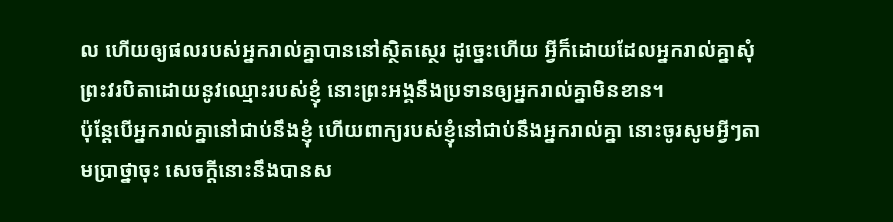ល ហើយឲ្យផលរបស់អ្នករាល់គ្នាបាននៅស្ថិតស្ថេរ ដូច្នេះហើយ អ្វីក៏ដោយដែលអ្នករាល់គ្នាសុំព្រះវរបិតាដោយនូវឈ្មោះរបស់ខ្ញុំ នោះព្រះអង្គនឹងប្រទានឲ្យអ្នករាល់គ្នាមិនខាន។
ប៉ុន្ដែបើអ្នករាល់គ្នានៅជាប់នឹងខ្ញុំ ហើយពាក្យរបស់ខ្ញុំនៅជាប់នឹងអ្នករាល់គ្នា នោះចូរសូមអ្វីៗតាមប្រាថ្នាចុះ សេចក្ដីនោះនឹងបានស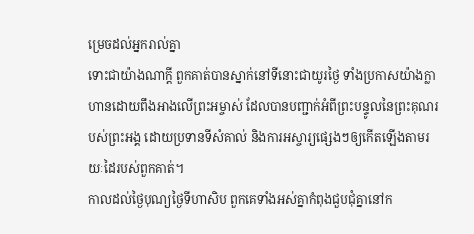ម្រេចដល់អ្នករាល់គ្នា
ទោះជាយ៉ាងណាក្ដី ពួកគាត់បានស្នាក់នៅទីនោះជាយូរថ្ងៃ ទាំងប្រកាសយ៉ាងក្លាហានដោយពឹងអាងលើព្រះអម្ចាស់ ដែលបានបញ្ជាក់អំពីព្រះបន្ទូលនៃព្រះគុណរបស់ព្រះអង្គ ដោយប្រទានទីសំគាល់ និងការអស្ចារ្យផ្សេងៗឲ្យកើតឡើងតាមរយៈដៃរបស់ពួកគាត់។
កាលដល់ថ្ងៃបុណ្យថ្ងៃទីហាសិប ពួកគេទាំងអស់គ្នាកំពុងជួបជុំគ្នានៅក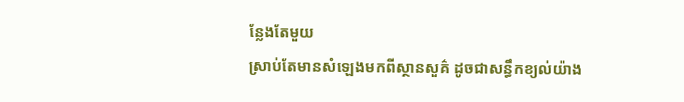ន្លែងតែមួយ
ស្រាប់តែមានសំឡេងមកពីស្ថានសួគ៌ ដូចជាសន្ធឹកខ្យល់យ៉ាង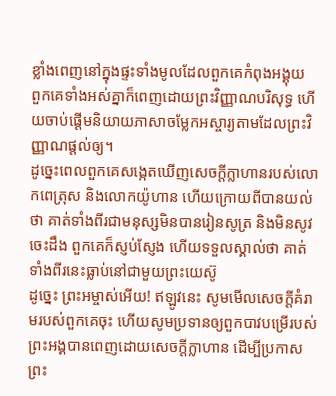ខ្លាំងពេញនៅក្នុងផ្ទះទាំងមូលដែលពួកគេកំពុងអង្គុយ
ពួកគេទាំងអស់គ្នាក៏ពេញដោយព្រះវិញ្ញាណបរិសុទ្ធ ហើយចាប់ផ្ដើមនិយាយភាសាចម្លែកអស្ចារ្យតាមដែលព្រះវិញ្ញាណផ្ដល់ឲ្យ។
ដូច្នេះពេលពួកគេសង្កេតឃើញសេចក្ដីក្លាហានរបស់លោកពេត្រុស និងលោកយ៉ូហាន ហើយក្រោយពីបានយល់ថា គាត់ទាំងពីរជាមនុស្សមិនបានរៀនសូត្រ និងមិនសូវចេះដឹង ពួកគេក៏ស្ញប់ស្ញែង ហើយទទួលស្គាល់ថា គាត់ទាំងពីរនេះធ្លាប់នៅជាមួយព្រះយេស៊ូ
ដូច្នេះ ព្រះអម្ចាស់អើយ! ឥឡូវនេះ សូមមើលសេចក្ដីគំរាមរបស់ពួកគេចុះ ហើយសូមប្រទានឲ្យពួកបាវបម្រើរបស់ព្រះអង្គបានពេញដោយសេចក្ដីក្លាហាន ដើម្បីប្រកាសព្រះ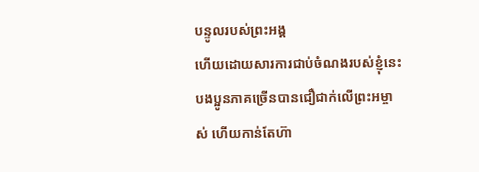បន្ទូលរបស់ព្រះអង្គ
ហើយដោយសារការជាប់ចំណងរបស់ខ្ញុំនេះ បងប្អូនភាគច្រើនបានជឿជាក់លើព្រះអម្ចាស់ ហើយកាន់តែហ៊ា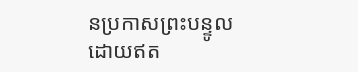នប្រកាសព្រះបន្ទូលដោយឥត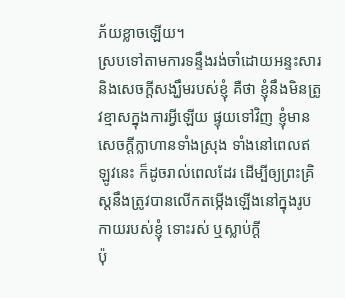ភ័យខ្លាចឡើយ។
ស្របទៅតាមការទន្ទឹងរង់ចាំដោយអន្ទះសារ និងសេចក្ដីសង្ឃឹមរបស់ខ្ញុំ គឺថា ខ្ញុំនឹងមិនត្រូវខ្មាសក្នុងការអ្វីឡើយ ផ្ទុយទៅវិញ ខ្ញុំមានសេចក្ដីក្លាហានទាំងស្រុង ទាំងនៅពេលឥឡូវនេះ ក៏ដូចរាល់ពេលដែរ ដើម្បីឲ្យព្រះគ្រិស្ដនឹងត្រូវបានលើកតម្កើងឡើងនៅក្នុងរូបកាយរបស់ខ្ញុំ ទោះរស់ ឬស្លាប់ក្ដី
ប៉ុ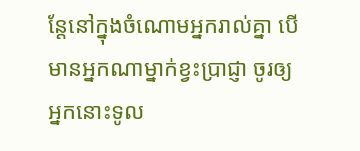ន្ដែនៅក្នុងចំណោមអ្នករាល់គ្នា បើមានអ្នកណាម្នាក់ខ្វះប្រាជ្ញា ចូរឲ្យអ្នកនោះទូល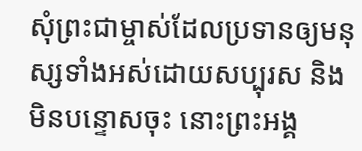សុំព្រះជាម្ចាស់ដែលប្រទានឲ្យមនុស្សទាំងអស់ដោយសប្បុរស និងមិនបន្ទោសចុះ នោះព្រះអង្គ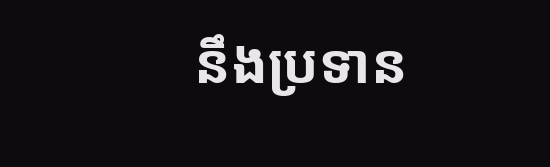នឹងប្រទាន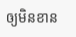ឲ្យមិនខាន